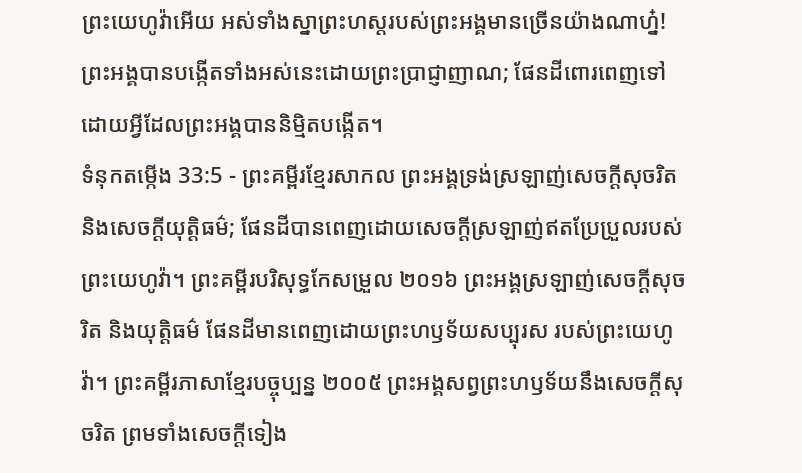ព្រះយេហូវ៉ាអើយ អស់ទាំងស្នាព្រះហស្តរបស់ព្រះអង្គមានច្រើនយ៉ាងណាហ្ន៎! ព្រះអង្គបានបង្កើតទាំងអស់នេះដោយព្រះប្រាជ្ញាញាណ; ផែនដីពោរពេញទៅដោយអ្វីដែលព្រះអង្គបាននិម្មិតបង្កើត។
ទំនុកតម្កើង 33:5 - ព្រះគម្ពីរខ្មែរសាកល ព្រះអង្គទ្រង់ស្រឡាញ់សេចក្ដីសុចរិត និងសេចក្ដីយុត្តិធម៌; ផែនដីបានពេញដោយសេចក្ដីស្រឡាញ់ឥតប្រែប្រួលរបស់ព្រះយេហូវ៉ា។ ព្រះគម្ពីរបរិសុទ្ធកែសម្រួល ២០១៦ ព្រះអង្គស្រឡាញ់សេចក្ដីសុចរិត និងយុត្តិធម៌ ផែនដីមានពេញដោយព្រះហឫទ័យសប្បុរស របស់ព្រះយេហូវ៉ា។ ព្រះគម្ពីរភាសាខ្មែរបច្ចុប្បន្ន ២០០៥ ព្រះអង្គសព្វព្រះហឫទ័យនឹងសេចក្ដីសុចរិត ព្រមទាំងសេចក្ដីទៀង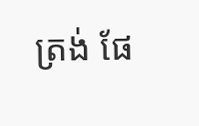ត្រង់ ផែ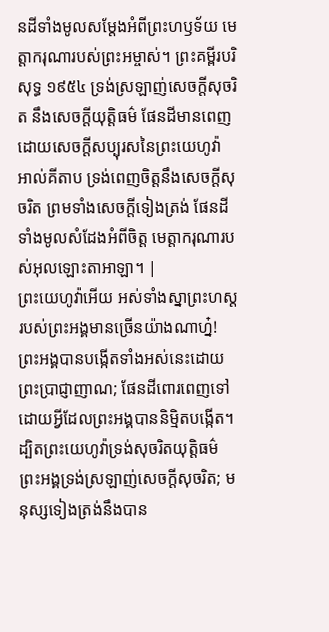នដីទាំងមូលសម្តែងអំពីព្រះហឫទ័យ មេត្តាករុណារបស់ព្រះអម្ចាស់។ ព្រះគម្ពីរបរិសុទ្ធ ១៩៥៤ ទ្រង់ស្រឡាញ់សេចក្ដីសុចរិត នឹងសេចក្ដីយុត្តិធម៌ ផែនដីមានពេញដោយសេចក្ដីសប្បុរសនៃព្រះយេហូវ៉ា អាល់គីតាប ទ្រង់ពេញចិត្តនឹងសេចក្ដីសុចរិត ព្រមទាំងសេចក្ដីទៀងត្រង់ ផែនដីទាំងមូលសំដែងអំពីចិត្ត មេត្តាករុណារបស់អុលឡោះតាអាឡា។ |
ព្រះយេហូវ៉ាអើយ អស់ទាំងស្នាព្រះហស្តរបស់ព្រះអង្គមានច្រើនយ៉ាងណាហ្ន៎! ព្រះអង្គបានបង្កើតទាំងអស់នេះដោយព្រះប្រាជ្ញាញាណ; ផែនដីពោរពេញទៅដោយអ្វីដែលព្រះអង្គបាននិម្មិតបង្កើត។
ដ្បិតព្រះយេហូវ៉ាទ្រង់សុចរិតយុត្តិធម៌ ព្រះអង្គទ្រង់ស្រឡាញ់សេចក្ដីសុចរិត; មនុស្សទៀងត្រង់នឹងបាន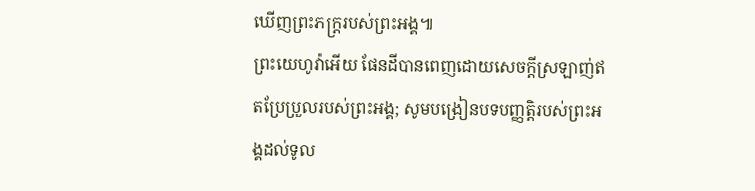ឃើញព្រះភក្ត្ររបស់ព្រះអង្គ៕
ព្រះយេហូវ៉ាអើយ ផែនដីបានពេញដោយសេចក្ដីស្រឡាញ់ឥតប្រែប្រួលរបស់ព្រះអង្គ; សូមបង្រៀនបទបញ្ញត្តិរបស់ព្រះអង្គដល់ទូល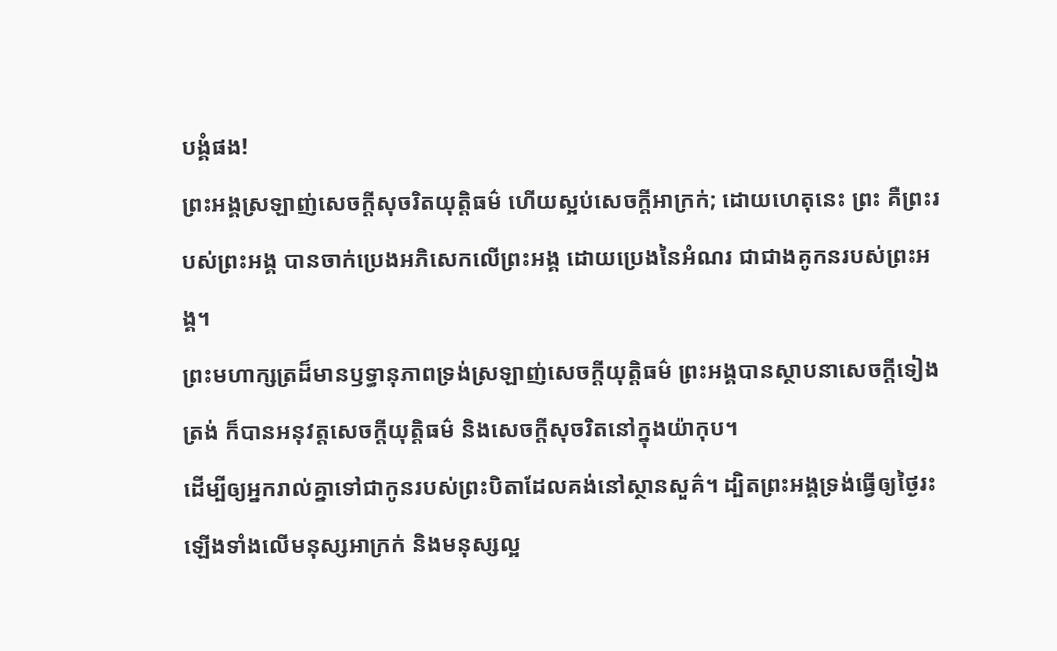បង្គំផង!
ព្រះអង្គស្រឡាញ់សេចក្ដីសុចរិតយុត្តិធម៌ ហើយស្អប់សេចក្ដីអាក្រក់; ដោយហេតុនេះ ព្រះ គឺព្រះរបស់ព្រះអង្គ បានចាក់ប្រេងអភិសេកលើព្រះអង្គ ដោយប្រេងនៃអំណរ ជាជាងគូកនរបស់ព្រះអង្គ។
ព្រះមហាក្សត្រដ៏មានឫទ្ធានុភាពទ្រង់ស្រឡាញ់សេចក្ដីយុត្តិធម៌ ព្រះអង្គបានស្ថាបនាសេចក្ដីទៀងត្រង់ ក៏បានអនុវត្តសេចក្ដីយុត្តិធម៌ និងសេចក្ដីសុចរិតនៅក្នុងយ៉ាកុប។
ដើម្បីឲ្យអ្នករាល់គ្នាទៅជាកូនរបស់ព្រះបិតាដែលគង់នៅស្ថានសួគ៌។ ដ្បិតព្រះអង្គទ្រង់ធ្វើឲ្យថ្ងៃរះឡើងទាំងលើមនុស្សអាក្រក់ និងមនុស្សល្អ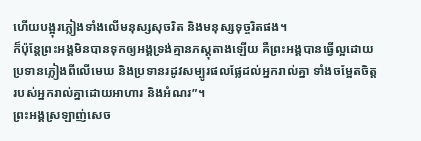ហើយបង្អុរភ្លៀងទាំងលើមនុស្សសុចរិត និងមនុស្សទុច្ចរិតផង។
ក៏ប៉ុន្តែព្រះអង្គមិនបានទុកឲ្យអង្គទ្រង់គ្មានភស្តុតាងឡើយ គឺព្រះអង្គបានធ្វើល្អដោយប្រទានភ្លៀងពីលើមេឃ និងប្រទានរដូវសម្បូរផលផ្លែដល់អ្នករាល់គ្នា ទាំងចម្អែតចិត្តរបស់អ្នករាល់គ្នាដោយអាហារ និងអំណរ”។
ព្រះអង្គស្រឡាញ់សេច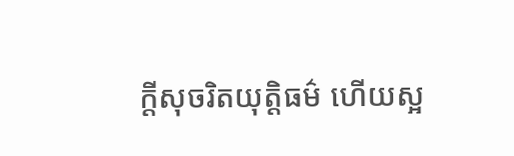ក្ដីសុចរិតយុត្តិធម៌ ហើយស្អ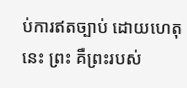ប់ការឥតច្បាប់ ដោយហេតុនេះ ព្រះ គឺព្រះរបស់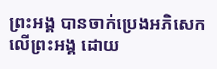ព្រះអង្គ បានចាក់ប្រេងអភិសេកលើព្រះអង្គ ដោយ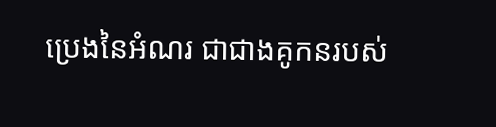ប្រេងនៃអំណរ ជាជាងគូកនរបស់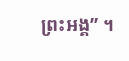ព្រះអង្គ” ។